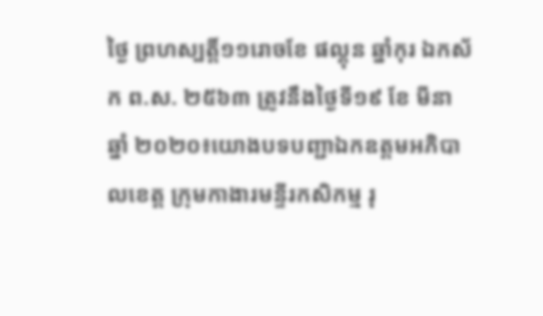ថ្ងៃ ព្រហស្បត្តិ៍១១រោចខែ ផល្គុន ឆ្នាំកុរ ឯកស័ក ព.ស. ២៥៦៣ ត្រូវនឹងថ្ងៃទី១៩ ខែ មីនា ឆ្នាំ ២០២០៖យោងបទបញ្ជាឯកឧត្តមអភិបាលខេត្ត ក្រុមកាងារមន្ទីរកសិកម្ម រុ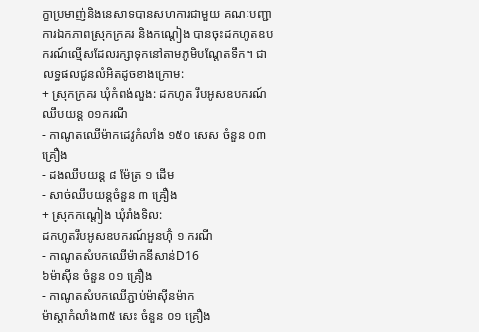ក្ខាប្រមាញ់និងនេសាទបានសហការជាមួយ គណៈបញ្ជាការឯកភាពស្រុកក្រគរ និងកណ្តៀង បានចុះដកហូតឧបករណ៍ល្មើសដែលរក្សាទុកនៅតាមភូមិបណ្តែតទឹក។ ជាលទ្ធផលជូនលំអិតដូចខាងក្រោម:
+ ស្រុកក្រគរ ឃុំកំពង់លួង: ដកហូត រឹបអូសឧបករណ៍ឈឹបយន្ត ០១ករណី
- កាណូតឈើម៉ាកដេវូកំលាំង ១៥០ សេស ចំនួន ០៣ គ្រឿង
- ដងឈឹបយន្ត ៨ ម៉ែត្រ ១ ដើម
- សាច់ឈឹបយន្តចំនួន ៣ ឝ្រឿង
+ ស្រុកកណ្តៀង ឃុំរាំងទិល:
ដកហូតរឹបអូសឧបករណ៍អួនហ៊ុំ ១ ករណី
- កាណូតសំបកឈើម៉ាកនីសាន់D16
៦ម៉ាស៊ីន ចំនួន ០១ គ្រឿង
- កាណូតសំបកឈើភ្ជាប់ម៉ាស៊ីនម៉ាក
ម៉ាស្តាកំលាំង៣៥ សេះ ចំនួន ០១ គ្រឿង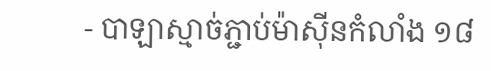- បាឡាស្មាច់ភ្ជាប់ម៉ាស៊ីនកំលាំង ១៨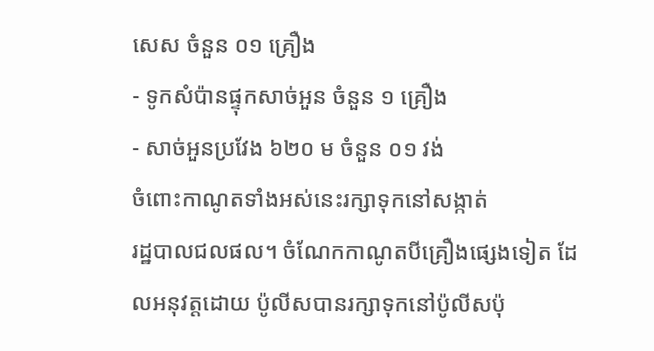សេស ចំនួន ០១ គ្រឿង
- ទូកសំប៉ានផ្ទុកសាច់អួន ចំនួន ១ គ្រឿង
- សាច់អួនប្រវែង ៦២០ ម ចំនួន ០១ វង់
ចំពោះកាណូតទាំងអស់នេះរក្សាទុកនៅសង្កាត់
រដ្ឋបាលជលផល។ ចំណែកកាណូតបីគ្រឿងផ្សេងទៀត ដែលអនុវត្តដោយ ប៉ូលីសបានរក្សាទុកនៅប៉ូលីសប៉ុ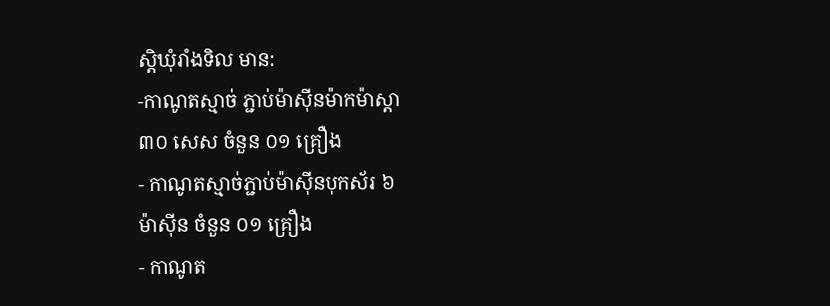ស្តិឃុំរាំងទិល មាន:
-កាណូតស្មាច់ ភ្ជាប់ម៉ាស៊ីនម៉ាកម៉ាស្តា
៣០ សេស ចំនួន ០១ គ្រឿង
- កាណូតស្មាច់ភ្ជាប់ម៉ាស៊ីនបុកស័រ ៦
ម៉ាស៊ីន ចំនួន ០១ គ្រឿង
- កាណូត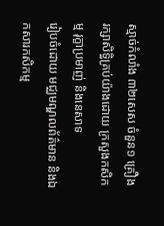ស្មាច់កំលាំង ៣២សេស ចំនួន១ គ្រឿង
រក្សាសិទិ្ធគ្រប់យ៉ាងដោយ ក្រសួងកសិកម្ម រុក្ខាប្រមាញ់ និងនេសាទ
រៀបចំដោយ មជ្ឈមណ្ឌលព័ត៌មាន និងឯកសារកសិកម្ម